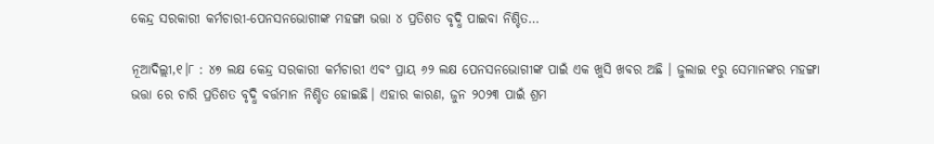କେନ୍ଦ୍ର ସରକାରୀ କର୍ମଚାରୀ-ପେନସନଭୋଗୀଙ୍କ ମହଙ୍ଗା ଭତ୍ତା ୪ ପ୍ରତିଶତ ବୃଦ୍ଧି ପାଇବା ନିଶ୍ଚିତ…

ନୂଆଦିଲ୍ଲୀ,୧।୮ : ୪୭ ଲକ୍ଷ କେନ୍ଦ୍ର ସରକାରୀ କର୍ମଚାରୀ ଏବଂ ପ୍ରାୟ ୬୨ ଲକ୍ଷ ପେନସନଭୋଗୀଙ୍କ ପାଇଁ ଏକ ଖୁସି ଖବର ଅଛି । ଜୁଲାଇ ୧ରୁ ସେମାନଙ୍କର ମହଙ୍ଗା ଭତ୍ତା ରେ ଚାରି ପ୍ରତିଶତ ବୃଦ୍ଧି ବର୍ତ୍ତମାନ ନିଶ୍ଚିତ ହୋଇଛି। ଏହାର କାରଣ, ଜୁନ ୨୦୨୩ ପାଇଁ ଶ୍ରମ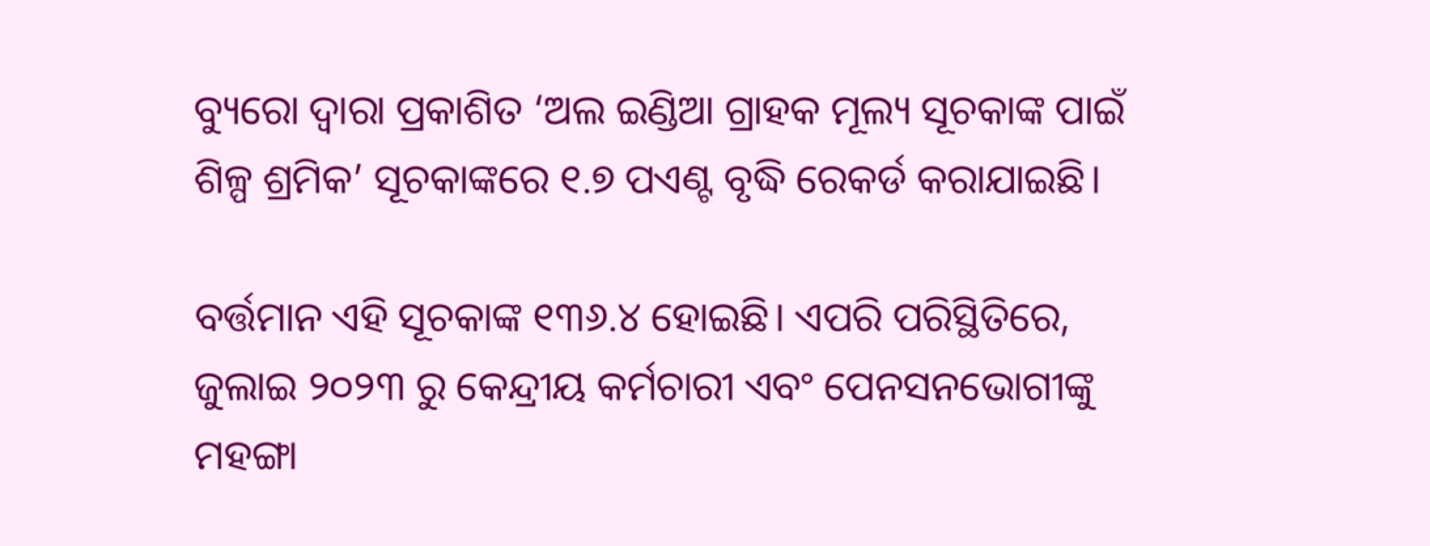ବ୍ୟୁରୋ ଦ୍ୱାରା ପ୍ରକାଶିତ ‘ଅଲ ଇଣ୍ଡିଆ ଗ୍ରାହକ ମୂଲ୍ୟ ସୂଚକାଙ୍କ ପାଇଁ ଶିଳ୍ପ ଶ୍ରମିକ’ ସୂଚକାଙ୍କରେ ୧.୭ ପଏଣ୍ଟ ବୃଦ୍ଧି ରେକର୍ଡ କରାଯାଇଛି।

ବର୍ତ୍ତମାନ ଏହି ସୂଚକାଙ୍କ ୧୩୬.୪ ହୋଇଛି। ଏପରି ପରିସ୍ଥିତିରେ, ଜୁଲାଇ ୨୦୨୩ ରୁ କେନ୍ଦ୍ରୀୟ କର୍ମଚାରୀ ଏବଂ ପେନସନଭୋଗୀଙ୍କୁ ମହଙ୍ଗା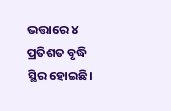ଭତ୍ତାରେ ୪ ପ୍ରତିଶତ ବୃଦ୍ଧି ସ୍ଥିର ହୋଇଛି।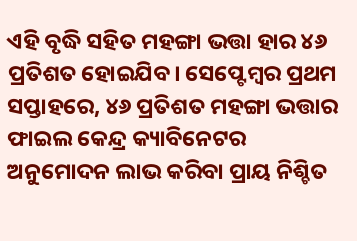ଏହି ବୃଦ୍ଧି ସହିତ ମହଙ୍ଗା ଭତ୍ତା ହାର ୪୬ ପ୍ରତିଶତ ହୋଇଯିବ। ସେପ୍ଟେମ୍ବର ପ୍ରଥମ ସପ୍ତାହରେ, ୪୬ ପ୍ରତିଶତ ମହଙ୍ଗା ଭତ୍ତାର ଫାଇଲ କେନ୍ଦ୍ର କ୍ୟାବିନେଟର ଅନୁମୋଦନ ଲାଭ କରିବା ପ୍ରାୟ ନିଶ୍ଚିତ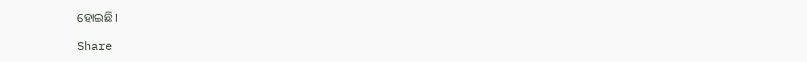ହୋଇଛି।

Share